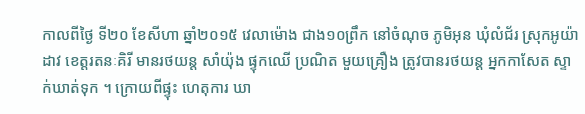កាលពីថ្ងៃ ទី២០ ខែសីហា ឆ្នាំ២០១៥ វេលាម៉ោង ជាង១០ព្រឹក នៅចំណុច ភូមិអុន ឃុំលំជ័រ ស្រុកអូយ៉ាដាវ ខេត្តរតនៈគិរី មានរថយន្ត សាំយ៉ុង ផ្ទុកឈើ ប្រណិត មួយគ្រឿង ត្រូវបានរថយន្ត អ្នកកាសែត ស្ទាក់ឃាត់ទុក ។ ក្រោយពីផ្ទុះ ហេតុការ ឃា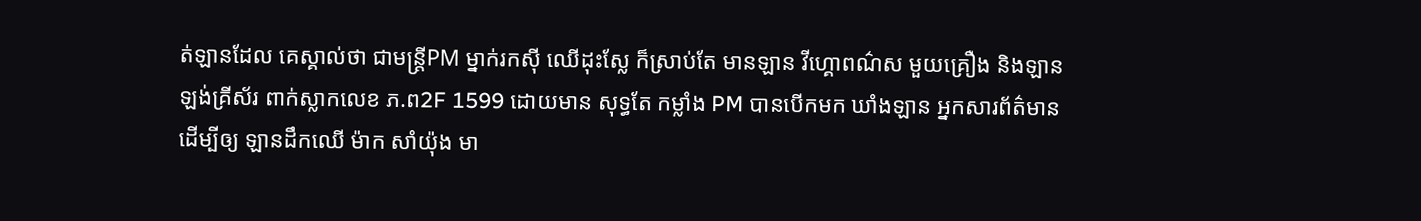ត់ឡានដែល គេស្គាល់ថា ជាមន្ត្រីPM ម្នាក់រកស៊ី ឈើដុះស្លែ ក៏ស្រាប់តែ មានឡាន វីហ្គោពណ៌ស មួយគ្រឿង និងឡាន ឡង់គ្រីស័រ ពាក់ស្លាកលេខ ភ.ព2F 1599 ដោយមាន សុទ្ធតែ កម្លាំង PM បានបើកមក ឃាំងឡាន អ្នកសារព័ត៌មាន ដើម្បីឲ្យ ឡានដឹកឈើ ម៉ាក សាំយ៉ុង មា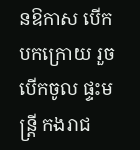នឱកាស បើកបកក្រោយ រួចបើកចូល ផ្ទះមន្ត្រី កងរាជ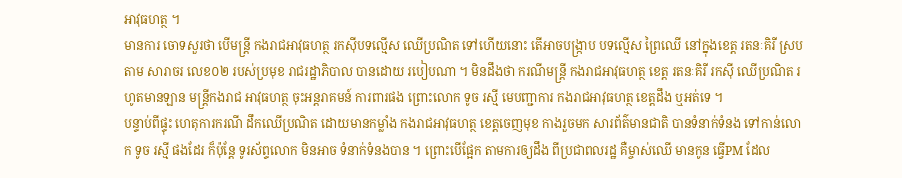អាវុធហត្ថ ។
មានការ ចោទសួរថា បើមន្ត្រី កងរាជអាវុធហត្ថ រកស៊ីបទល្មើស ឈើប្រណិត ទៅហើយនោះ តើអាចបង្ក្រាប បទល្មើស ព្រៃឈើ នៅក្នុងខេត្ត រតនៈគិរី ស្របតាម សារាចរ លេខ០២ របស់ប្រមុខ រាជរដ្ឋាភិបាល បានដោយ របៀបណា ។ មិនដឹងថា ករណីមន្ត្រី កងរាជអាវុធហត្ថ ខេត្ត រតនៈគិរី រកស៊ី ឈើប្រណិត រហូតមានឡាន មន្ត្រីកងរាជ អាវុធហត្ថ ចុះអន្តរាគមន៍ ការពារផង ព្រោះលោក ទូច រស្មី មេបញ្ជាការ កងរាជអាវុធហត្ថ ខេត្តដឹង ឬអត់ទេ ។
បន្ទាប់ពីផ្ទុះ ហេតុការករណី ដឹកឈើប្រណិត ដោយមានកម្លាំង កងរាជអាវុធហត្ថ ខេត្តចេញមុខ កាងរួចមក សារព័ត៌មានជាតិ បានទំនាក់ទំនង ទៅកាន់លោក ទូច រស្មី ផងដែរ ក៏ប៉ុន្តែ ទូរស័ព្ទលោក មិនអាច ទំនាក់ទំនងបាន ។ ព្រោះបើផ្អែក តាមការឲ្យដឹង ពីប្រជាពលរដ្ឋ គឺម្ចាស់ឈើ មានកូន ធ្វើPM ដែល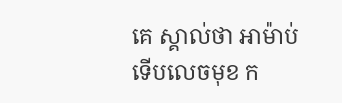គេ ស្គាល់ថា អាម៉ាប់ ទើបលេចមុខ ក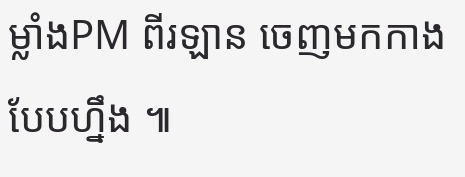ម្លាំងPM ពីរឡាន ចេញមកកាង បែបហ្នឹង ៕